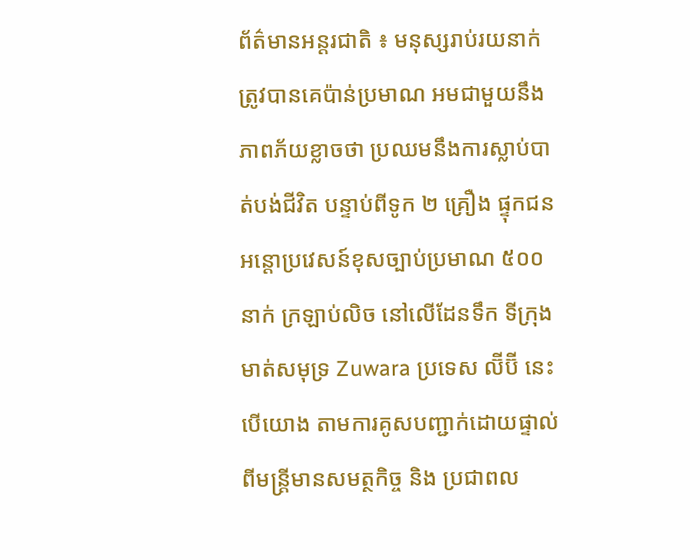ព័ត៌មានអន្តរជាតិ ៖ មនុស្សរាប់រយនាក់ ត្រូវបានគេប៉ាន់ប្រមាណ អមជាមួយនឹងភាពភ័យខ្លាចថា ប្រឈមនឹងការស្លាប់បាត់បង់ជីវិត បន្ទាប់ពីទូក ២ គ្រឿង ផ្ទុកជនអន្តោប្រវេសន៍ខុសច្បាប់ប្រមាណ ៥០០ នាក់ ក្រឡាប់លិច នៅលើដែនទឹក ទីក្រុង មាត់សមុទ្រ Zuwara ប្រទេស ល៊ីប៊ី នេះបើយោង តាមការគូសបញ្ជាក់ដោយផ្ទាល់ ពីមន្រ្តីមានសមត្ថកិច្ច និង ប្រជាពល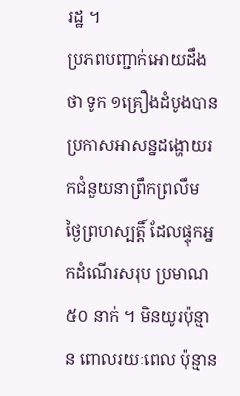រដ្ឋ ។
ប្រភពបញ្ជាក់អោយដឹងថា ទូក ១គ្រឿងដំបូងបានប្រកាសអាសន្នដង្ហោយរកជំនួយនាព្រឹកព្រលឹម ថ្ងៃព្រហស្បត្តិ៍ ដែលផ្ទុកអ្នកដំណើរសរុប ប្រមាណ ៥០ នាក់ ។ មិនយូរប៉ុន្មាន ពោលរយៈពេល ប៉ុន្មាន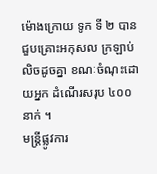ម៉ោងក្រោយ ទូក ទី ២ បានជួបគ្រោះអកុសល ក្រឡាប់លិចដូចគ្នា ខណៈចំណុះដោយអ្នក ដំណើរសរុប ៤០០ នាក់ ។
មន្រ្តីផ្លូវការ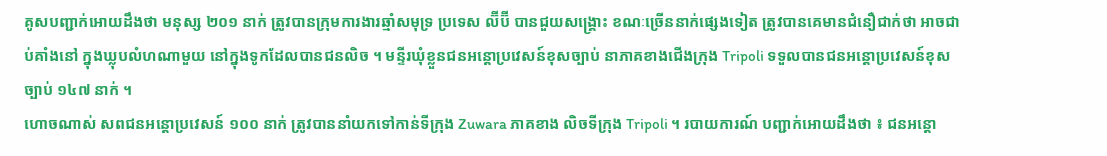គូសបញ្ជាក់អោយដឹងថា មនុស្ស ២០១ នាក់ ត្រូវបានក្រុមការងារឆ្មាំសមុទ្រ ប្រទេស ល៊ីប៊ី បានជួយសង្គ្រោះ ខណៈច្រើននាក់ផ្សេងទៀត ត្រូវបានគេមានជំនឿជាក់ថា អាចជាប់គាំងនៅ ក្នុងឃ្លុបលំហណាមួយ នៅក្នុងទូកដែលបានជនលិច ។ មន្ទីរឃុំខ្លួនជនអន្តោប្រវេសន៍ខុសច្បាប់ នាភាគខាងជើងក្រុង Tripoli ទទួលបានជនអន្តោប្រវេសន៍ខុសច្បាប់ ១៤៧ នាក់ ។
ហោចណាស់ សពជនអន្តោប្រវេសន៍ ១០០ នាក់ ត្រូវបាននាំយកទៅកាន់ទីក្រុង Zuwara ភាគខាង លិចទីក្រុង Tripoli ។ របាយការណ៍ បញ្ជាក់អោយដឹងថា ៖ ជនអន្តោ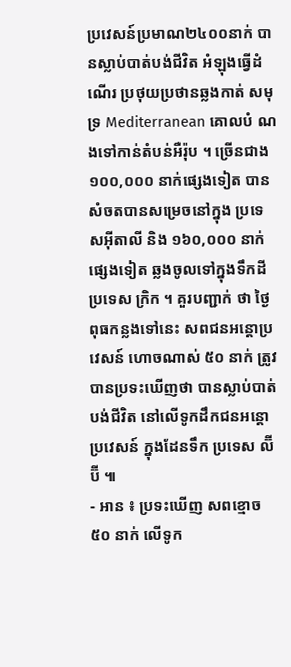ប្រវេសន៍ប្រមាណ២៤០០នាក់ បានស្លាប់បាត់បង់ជីវិត អំឡុងធ្វើដំណើរ ប្រថុយប្រថានឆ្លងកាត់ សមុទ្រ Mediterranean គោលបំ ណងទៅកាន់តំបន់អឺរ៉ុប ។ ច្រើនជាង ១០០,០០០ នាក់ផ្សេងទៀត បានសំចតបានសម្រេចនៅក្នុង ប្រទេសអ៊ីតាលី និង ១៦០,០០០ នាក់ផ្សេងទៀត ឆ្លងចូលទៅក្នុងទឹកដី ប្រទេស ក្រិក ។ គួរបញ្ជាក់ ថា ថ្ងៃពុធកន្លងទៅនេះ សពជនអន្តោប្រវេសន៍ ហោចណាស់ ៥០ នាក់ ត្រូវបានប្រទះឃើញថា បានស្លាប់បាត់បង់ជីវិត នៅលើទូកដឹកជនអន្តោប្រវេសន៍ ក្នុងដែនទឹក ប្រទេស ល៊ីប៊ី ៕
- អាន ៖ ប្រទះឃើញ សពខ្មោច ៥០ នាក់ លើទូក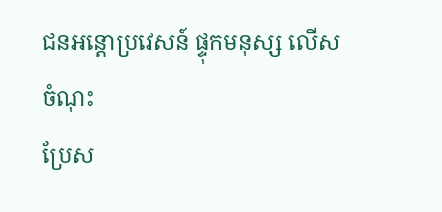ជនអន្តោប្រវេសន៍ ផ្ទុកមនុស្ស លើសចំណុះ
ប្រែស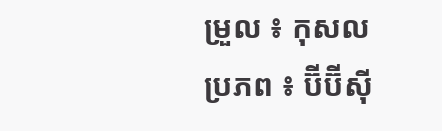ម្រួល ៖ កុសល
ប្រភព ៖ ប៊ីប៊ីស៊ី